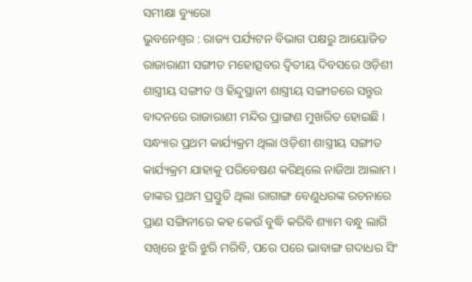ସମୀକ୍ଷା ବ୍ୟୁରୋ
ଭୁବନେଶ୍ବର : ରାଜ୍ୟ ପର୍ଯ୍ୟଟନ ବିଭାଗ ପକ୍ଷରୁ ଆୟୋଜିତ ରାଜାରାଣୀ ସଙ୍ଗୀତ ମହୋତ୍ସବର ଦ୍ୱିତୀୟ ଦିବସରେ ଓଡ଼ିଶୀ ଶାସ୍ତ୍ରୀୟ ସଙ୍ଗୀତ ଓ ହିନ୍ଦୁସ୍ଥାନୀ ଶାସ୍ତ୍ରୀୟ ସଙ୍ଗୀତରେ ସନ୍ତୁର ବାଦନରେ ରାଜାରାଣୀ ମନ୍ଦିର ପ୍ରାଙ୍ଗଣ ମୁଖରିତ ହୋଇଛି । ସନ୍ଧ୍ୟାର ପ୍ରଥମ କାର୍ଯ୍ୟକ୍ରମ ଥିଲା ଓଡ଼ିଶୀ ଶାସ୍ତ୍ରୀୟ ସଙ୍ଗୀତ କାର୍ଯ୍ୟକ୍ରମ ଯାହାକୁ ପରିବେଷଣ କରିଥିଲେ ନାଜିଆ ଆଲାମ । ତାଙ୍କର ପ୍ରଥମ ପ୍ରସ୍ତୁତି ଥିଲା ରାଗାଙ୍ଗ ବେଣୁଧରଙ୍କ ରଚନାରେ ପ୍ରାଣ ସଙ୍ଗିନୀରେ କହ କେଉଁ ବୁଦ୍ଧି କରିବି ଶ୍ୟାମ ବନ୍ଧୁ ଲାଗି ସଖିରେ ଝୁରି ଝୁରି ମରିବି, ପରେ ପରେ ଭାବାଙ୍ଗ ଗଦାଧର ସିଂ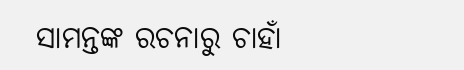ସାମନ୍ତଙ୍କ ରଚନାରୁ ଚାହାଁ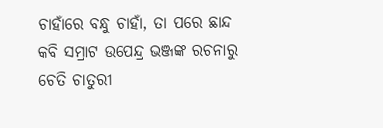ଚାହାଁରେ ବନ୍ଧୁ ଚାହାଁ, ତା ପରେ ଛାନ୍ଦ କବି ସମ୍ରାଟ ଉପେନ୍ଦ୍ର ଭଞ୍ଜଙ୍କ ରଚନାରୁ ଚେତି ଚାତୁରୀ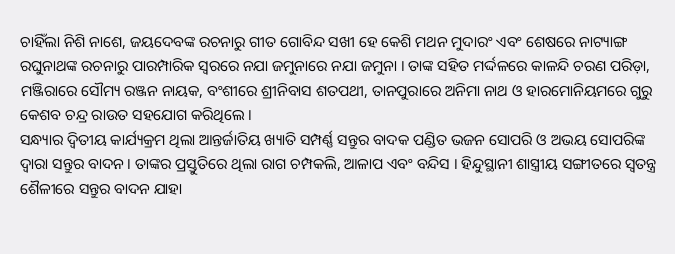ଚାହିଁଲା ନିଶି ନାଶେ, ଜୟଦେବଙ୍କ ରଚନାରୁ ଗୀତ ଗୋବିନ୍ଦ ସଖୀ ହେ କେଶି ମଥନ ମୁଦାରଂ ଏବଂ ଶେଷରେ ନାଟ୍ୟାଙ୍ଗ ରଘୁନାଥଙ୍କ ରଚନାରୁ ପାରମ୍ପାରିକ ସ୍ୱରରେ ନଯା ଜମୁନାରେ ନଯା ଜମୁନା । ତାଙ୍କ ସହିତ ମର୍ଦ୍ଦଳରେ କାଳନ୍ଦି ଚରଣ ପରିଡ଼ା, ମଞ୍ଜିରାରେ ସୌମ୍ୟ ରଞ୍ଜନ ନାୟକ, ବଂଶୀରେ ଶ୍ରୀନିବାସ ଶତପଥୀ, ତାନପୁରାରେ ଅନିମା ନାଥ ଓ ହାରମୋନିୟମରେ ଗୁରୁ କେଶବ ଚନ୍ଦ୍ର ରାଉତ ସହଯୋଗ କରିଥିଲେ ।
ସନ୍ଧ୍ୟାର ଦ୍ୱିତୀୟ କାର୍ଯ୍ୟକ୍ରମ ଥିଲା ଆନ୍ତର୍ଜାତିୟ ଖ୍ୟାତି ସମ୍ପର୍ଣ୍ଣ ସନ୍ତୁର ବାଦକ ପଣ୍ଡିତ ଭଜନ ସୋପରି ଓ ଅଭୟ ସୋପରିଙ୍କ ଦ୍ୱାରା ସନ୍ତୁର ବାଦନ । ତାଙ୍କର ପ୍ରସ୍ତୁତିରେ ଥିଲା ରାଗ ଚମ୍ପକଲି, ଆଳାପ ଏବଂ ବନ୍ଦିସ । ହିନ୍ଦୁସ୍ଥାନୀ ଶାସ୍ତ୍ରୀୟ ସଙ୍ଗୀତରେ ସ୍ୱତନ୍ତ୍ର ଶୈଳୀରେ ସନ୍ତୁର ବାଦନ ଯାହା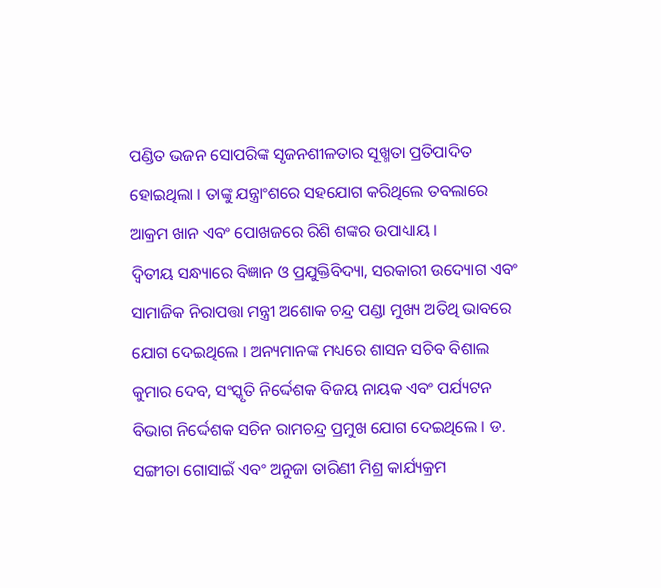ପଣ୍ଡିତ ଭଜନ ସୋପରିଙ୍କ ସୃଜନଶୀଳତାର ସୂଖ୍ମତା ପ୍ରତିପାଦିତ ହୋଇଥିଲା । ତାଙ୍କୁ ଯନ୍ତ୍ରାଂଶରେ ସହଯୋଗ କରିଥିଲେ ତବଲାରେ ଆକ୍ରମ ଖାନ ଏବଂ ପୋଖଜରେ ରିଶି ଶଙ୍କର ଉପାଧ୍ୟାୟ ।
ଦ୍ବିତୀୟ ସନ୍ଧ୍ୟାରେ ବିଜ୍ଞାନ ଓ ପ୍ରଯୁକ୍ତିବିଦ୍ୟା, ସରକାରୀ ଉଦ୍ୟୋଗ ଏବଂ ସାମାଜିକ ନିରାପତ୍ତା ମନ୍ତ୍ରୀ ଅଶୋକ ଚନ୍ଦ୍ର ପଣ୍ଡା ମୁଖ୍ୟ ଅତିଥି ଭାବରେ ଯୋଗ ଦେଇଥିଲେ । ଅନ୍ୟମାନଙ୍କ ମଧ୍ୟରେ ଶାସନ ସଚିବ ବିଶାଲ କୁମାର ଦେବ, ସଂସ୍କୃତି ନିର୍ଦ୍ଦେଶକ ବିଜୟ ନାୟକ ଏବଂ ପର୍ଯ୍ୟଟନ ବିଭାଗ ନିର୍ଦ୍ଦେଶକ ସଚିନ ରାମଚନ୍ଦ୍ର ପ୍ରମୁଖ ଯୋଗ ଦେଇଥିଲେ । ଡ. ସଙ୍ଗୀତା ଗୋସାଇଁ ଏବଂ ଅନୁଜା ତାରିଣୀ ମିଶ୍ର କାର୍ଯ୍ୟକ୍ରମ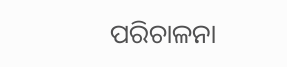ପରିଚାଳନା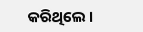କରିଥିଲେ ।